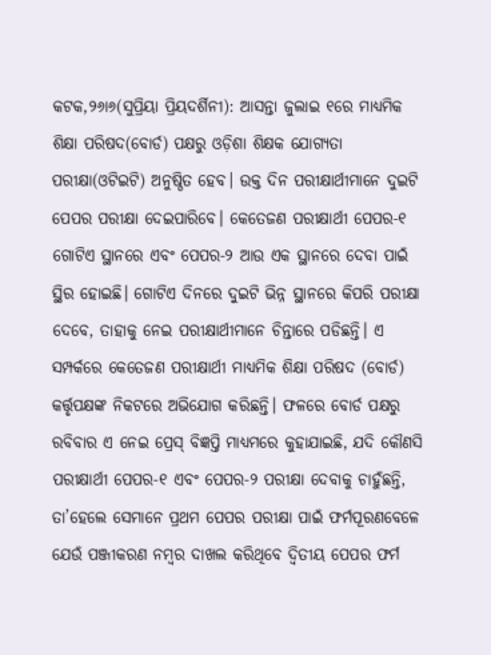କଟକ,୨୬ା୬(ସୁପ୍ରିୟା ପ୍ରିୟଦର୍ଶିନୀ): ଆସନ୍ତା ଜୁଲାଇ ୧ରେ ମାଧ୍ୟମିକ ଶିକ୍ଷା ପରିଷଦ(ବୋର୍ଡ) ପକ୍ଷରୁ ଓଡ଼ିଶା ଶିକ୍ଷକ ଯୋଗ୍ୟତା ପରୀକ୍ଷା(ଓଟିଇଟି) ଅନୁଷ୍ଠିତ ହେବ। ଉକ୍ତ ଦିନ ପରୀକ୍ଷାର୍ଥୀମାନେ ଦୁଇଟି ପେପର ପରୀକ୍ଷା ଦେଇପାରିବେ। କେତେଜଣ ପରୀକ୍ଷାର୍ଥୀ ପେପର-୧ ଗୋଟିଏ ସ୍ଥାନରେ ଏବଂ ପେପର-୨ ଆଉ ଏକ ସ୍ଥାନରେ ଦେବା ପାଇଁ ସ୍ଥିର ହୋଇଛି। ଗୋଟିଏ ଦିନରେ ଦୁଇଟି ଭିନ୍ନ ସ୍ଥାନରେ କିପରି ପରୀକ୍ଷା ଦେବେ, ତାହାକୁ ନେଇ ପରୀକ୍ଷାର୍ଥୀମାନେ ଚିନ୍ତାରେ ପଡିଛନ୍ତି। ଏ ସମ୍ପର୍କରେ କେତେଜଣ ପରୀକ୍ଷାର୍ଥୀ ମାଧ୍ୟମିକ ଶିକ୍ଷା ପରିଷଦ (ବୋର୍ଡ) କର୍ତ୍ତୃପକ୍ଷଙ୍କ ନିକଟରେ ଅଭିଯୋଗ କରିଛନ୍ତି। ଫଳରେ ବୋର୍ଡ ପକ୍ଷରୁ ରବିବାର ଏ ନେଇ ପ୍ରେସ୍ ବିଜ୍ଞପ୍ତି ମାଧ୍ୟମରେ କୁହାଯାଇଛି, ଯଦି କୌଣସି ପରୀକ୍ଷାର୍ଥୀ ପେପର-୧ ଏବଂ ପେପର-୨ ପରୀକ୍ଷା ଦେବାକୁ ଚାହୁଁଛନ୍ତି, ତା’ହେଲେ ସେମାନେ ପ୍ରଥମ ପେପର ପରୀକ୍ଷା ପାଇଁ ଫର୍ମପୂରଣବେଳେ ଯେଉଁ ପଞ୍ଜୀକରଣ ନମ୍ବର ଦାଖଲ କରିଥିବେ ଦ୍ୱିତୀୟ ପେପର ଫର୍ମ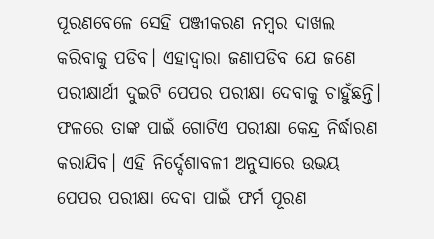ପୂରଣବେଳେ ସେହି ପଞ୍ଜୀକରଣ ନମ୍ବର ଦାଖଲ କରିବାକୁ ପଡିବ। ଏହାଦ୍ୱାରା ଜଣାପଡିବ ଯେ ଜଣେ ପରୀକ୍ଷାର୍ଥୀ ଦୁଇଟି ପେପର ପରୀକ୍ଷା ଦେବାକୁ ଚାହୁଁଛନ୍ତି। ଫଳରେ ତାଙ୍କ ପାଇଁ ଗୋଟିଏ ପରୀକ୍ଷା କେନ୍ଦ୍ର ନିର୍ଦ୍ଧାରଣ କରାଯିବ। ଏହି ନିର୍ଦ୍ଦେଶାବଳୀ ଅନୁସାରେ ଉଭୟ ପେପର ପରୀକ୍ଷା ଦେବା ପାଇଁ ଫର୍ମ ପୂରଣ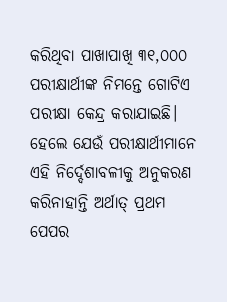କରିଥିବା ପାଖାପାଖି ୩୧,୦୦୦ ପରୀକ୍ଷାର୍ଥୀଙ୍କ ନିମନ୍ତେ ଗୋଟିଏ ପରୀକ୍ଷା କେନ୍ଦ୍ର କରାଯାଇଛି। ହେଲେ ଯେଉଁ ପରୀକ୍ଷାର୍ଥୀମାନେ ଏହି ନିର୍ଦ୍ଦେଶାବଳୀକୁ ଅନୁକରଣ କରିନାହାନ୍ତି ଅର୍ଥାତ୍ ପ୍ରଥମ ପେପର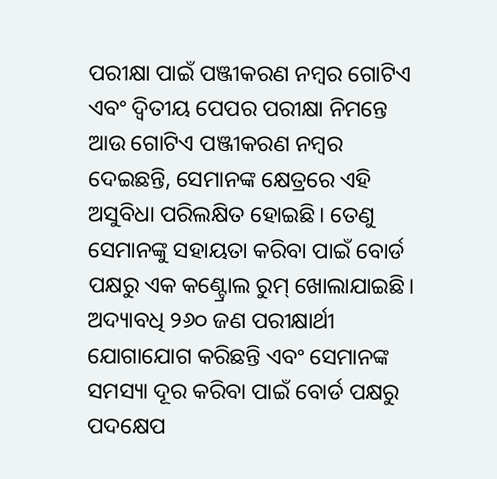ପରୀକ୍ଷା ପାଇଁ ପଞ୍ଜୀକରଣ ନମ୍ବର ଗୋଟିଏ ଏବଂ ଦ୍ୱିତୀୟ ପେପର ପରୀକ୍ଷା ନିମନ୍ତେ ଆଉ ଗୋଟିଏ ପଞ୍ଜୀକରଣ ନମ୍ବର ଦେଇଛନ୍ତି, ସେମାନଙ୍କ କ୍ଷେତ୍ରରେ ଏହି ଅସୁବିଧା ପରିଲକ୍ଷିତ ହୋଇଛି। ତେଣୁ ସେମାନଙ୍କୁ ସହାୟତା କରିବା ପାଇଁ ବୋର୍ଡ ପକ୍ଷରୁ ଏକ କଣ୍ଟ୍ରୋଲ ରୁମ୍ ଖୋଲାଯାଇଛି। ଅଦ୍ୟାବଧି ୨୬୦ ଜଣ ପରୀକ୍ଷାର୍ଥୀ ଯୋଗାଯୋଗ କରିଛନ୍ତି ଏବଂ ସେମାନଙ୍କ ସମସ୍ୟା ଦୂର କରିବା ପାଇଁ ବୋର୍ଡ ପକ୍ଷରୁ ପଦକ୍ଷେପ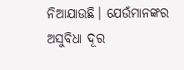ନିଆଯାଉଛି। ଯେଉଁମାନଙ୍କର ଅସୁବିଧା ଦୂର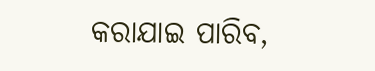କରାଯାଇ ପାରିବ,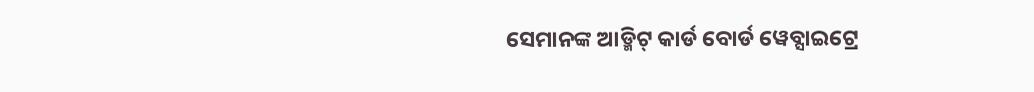ସେମାନଙ୍କ ଆଡ୍ମିଟ୍ କାର୍ଡ ବୋର୍ଡ ୱେବ୍ସାଇଟ୍ରେ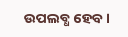ଉପଲବ୍ଧ ହେବ।